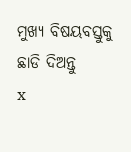ମୁଖ୍ୟ ବିଷୟବସ୍ତୁକୁ ଛାଡି ଦିଅନ୍ତୁ
x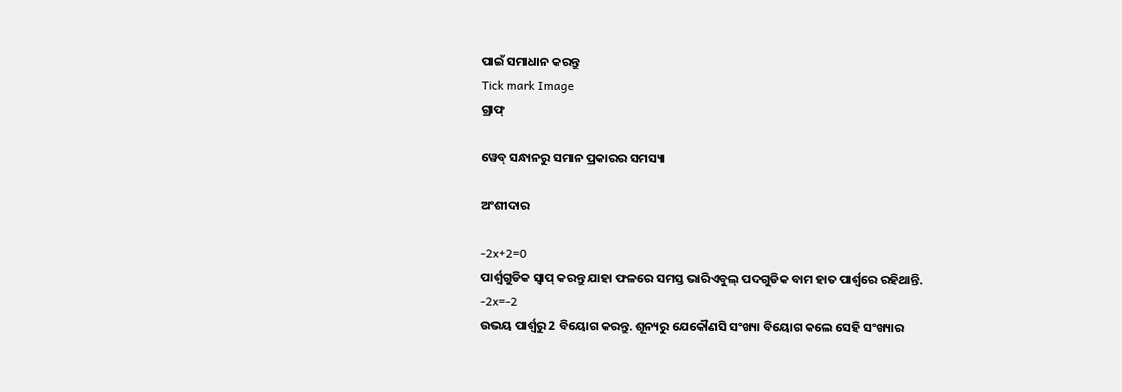ପାଇଁ ସମାଧାନ କରନ୍ତୁ
Tick mark Image
ଗ୍ରାଫ୍

ୱେବ୍ ସନ୍ଧାନରୁ ସମାନ ପ୍ରକାରର ସମସ୍ୟା

ଅଂଶୀଦାର

-2x+2=0
ପାର୍ଶ୍ୱଗୁଡିକ ସ୍ୱାପ୍‌ କରନ୍ତୁ ଯାହା ଫଳରେ ସମସ୍ତ ଭାରିଏବୁଲ୍ ପଦଗୁଡିକ ବାମ ହାତ ପାର୍ଶ୍ୱରେ ରହିଥାନ୍ତି.
-2x=-2
ଉଭୟ ପାର୍ଶ୍ୱରୁ 2 ବିୟୋଗ କରନ୍ତୁ. ଶୂନ୍ୟରୁ ଯେକୌଣସି ସଂଖ୍ୟା ବିୟୋଗ କଲେ ସେହି ସଂଖ୍ୟାର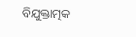ବିଯୁକ୍ତାତ୍ମକ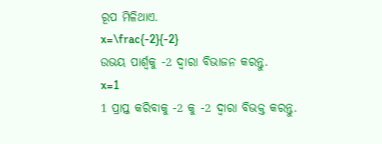ରୂପ ମିଳିଥାଏ.
x=\frac{-2}{-2}
ଉଭୟ ପାର୍ଶ୍ୱକୁ -2 ଦ୍ୱାରା ବିଭାଜନ କରନ୍ତୁ.
x=1
1 ପ୍ରାପ୍ତ କରିବାକୁ -2 କୁ -2 ଦ୍ୱାରା ବିଭକ୍ତ କରନ୍ତୁ.